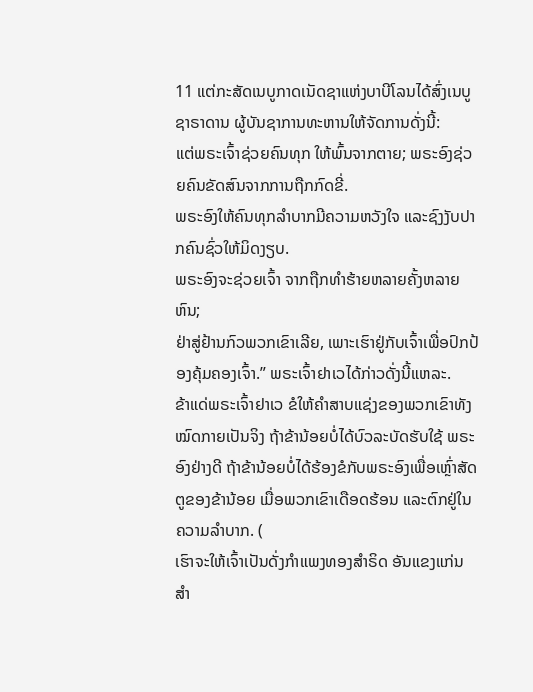11 ແຕ່ກະສັດເນບູກາດເນັດຊາແຫ່ງບາບີໂລນໄດ້ສົ່ງເນບູຊາຣາດານ ຜູ້ບັນຊາການທະຫານໃຫ້ຈັດການດັ່ງນີ້:
ແຕ່ພຣະເຈົ້າຊ່ວຍຄົນທຸກ ໃຫ້ພົ້ນຈາກຕາຍ; ພຣະອົງຊ່ວຍຄົນຂັດສົນຈາກການຖືກກົດຂີ່.
ພຣະອົງໃຫ້ຄົນທຸກລຳບາກມີຄວາມຫວັງໃຈ ແລະຊົງງັບປາກຄົນຊົ່ວໃຫ້ມິດງຽບ.
ພຣະອົງຈະຊ່ວຍເຈົ້າ ຈາກຖືກທຳຮ້າຍຫລາຍຄັ້ງຫລາຍຫົນ;
ຢ່າສູ່ຢ້ານກົວພວກເຂົາເລີຍ, ເພາະເຮົາຢູ່ກັບເຈົ້າເພື່ອປົກປ້ອງຄຸ້ມຄອງເຈົ້າ.” ພຣະເຈົ້າຢາເວໄດ້ກ່າວດັ່ງນີ້ແຫລະ.
ຂ້າແດ່ພຣະເຈົ້າຢາເວ ຂໍໃຫ້ຄຳສາບແຊ່ງຂອງພວກເຂົາທັງໝົດກາຍເປັນຈິງ ຖ້າຂ້ານ້ອຍບໍ່ໄດ້ບົວລະບັດຮັບໃຊ້ ພຣະອົງຢ່າງດີ ຖ້າຂ້ານ້ອຍບໍ່ໄດ້ຮ້ອງຂໍກັບພຣະອົງເພື່ອເຫຼົ່າສັດຕູຂອງຂ້ານ້ອຍ ເມື່ອພວກເຂົາເດືອດຮ້ອນ ແລະຕົກຢູ່ໃນຄວາມລຳບາກ. (
ເຮົາຈະໃຫ້ເຈົ້າເປັນດັ່ງກຳແພງທອງສຳຣິດ ອັນແຂງແກ່ນສຳ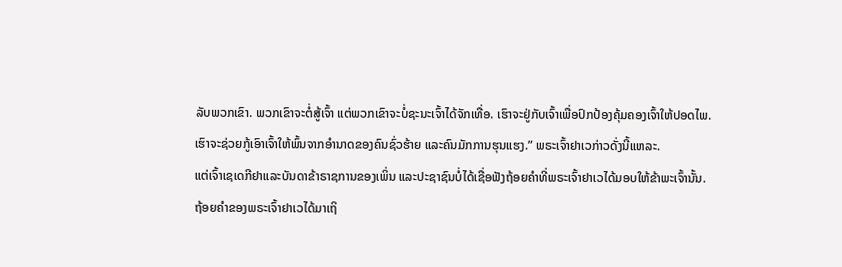ລັບພວກເຂົາ. ພວກເຂົາຈະຕໍ່ສູ້ເຈົ້າ ແຕ່ພວກເຂົາຈະບໍ່ຊະນະເຈົ້າໄດ້ຈັກເທື່ອ. ເຮົາຈະຢູ່ກັບເຈົ້າເພື່ອປົກປ້ອງຄຸ້ມຄອງເຈົ້າໃຫ້ປອດໄພ.
ເຮົາຈະຊ່ວຍກູ້ເອົາເຈົ້າໃຫ້ພົ້ນຈາກອຳນາດຂອງຄົນຊົ່ວຮ້າຍ ແລະຄົນມັກການຮຸນແຮງ.” ພຣະເຈົ້າຢາເວກ່າວດັ່ງນີ້ແຫລະ.
ແຕ່ເຈົ້າເຊເດກີຢາແລະບັນດາຂ້າຣາຊການຂອງເພິ່ນ ແລະປະຊາຊົນບໍ່ໄດ້ເຊື່ອຟັງຖ້ອຍຄຳທີ່ພຣະເຈົ້າຢາເວໄດ້ມອບໃຫ້ຂ້າພະເຈົ້ານັ້ນ.
ຖ້ອຍຄຳຂອງພຣະເຈົ້າຢາເວໄດ້ມາເຖິ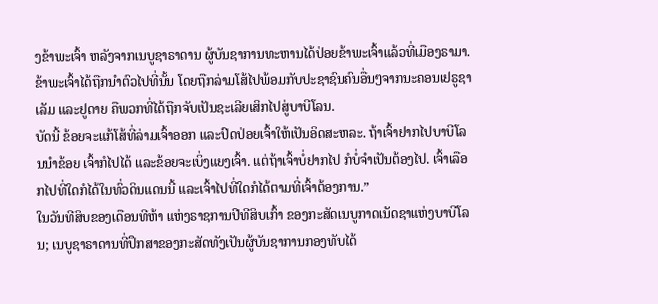ງຂ້າພະເຈົ້າ ຫລັງຈາກເນບູຊາຣາດານ ຜູ້ບັນຊາການທະຫານໄດ້ປ່ອຍຂ້າພະເຈົ້າແລ້ວທີ່ເມືອງຣາມາ. ຂ້າພະເຈົ້າໄດ້ຖືກນຳຕົວໄປທີ່ນັ້ນ ໂດຍຖືກລ່າມໂສ້ໄປພ້ອມກັບປະຊາຊົນຄົນອື່ນໆຈາກນະຄອນເຢຣູຊາເລັມ ແລະຢູດາຍ ຄືພວກທີ່ໄດ້ຖືກຈັບເປັນຊະເລີຍເສິກໄປສູ່ບາບີໂລນ.
ບັດນີ້ ຂ້ອຍຈະແກ້ໂສ້ທີ່ລ່າມເຈົ້າອອກ ແລະປົດປ່ອຍເຈົ້າໃຫ້ເປັນອິດສະຫລະ. ຖ້າເຈົ້າຢາກໄປບາບີໂລນນຳຂ້ອຍ ເຈົ້າກໍໄປໄດ້ ແລະຂ້ອຍຈະເບິ່ງແຍງເຈົ້າ. ແຕ່ຖ້າເຈົ້າບໍ່ຢາກໄປ ກໍບໍ່ຈຳເປັນຕ້ອງໄປ. ເຈົ້າເລືອກໄປທີ່ໃດກໍໄດ້ໃນທົ່ວດິນແດນນີ້ ແລະເຈົ້າໄປທີ່ໃດກໍໄດ້ຕາມທີ່ເຈົ້າຕ້ອງການ.”
ໃນວັນທີສິບຂອງເດືອນທີຫ້າ ແຫ່ງຣາຊການປີທີສິບເກົ້າ ຂອງກະສັດເນບູກາດເນັດຊາແຫ່ງບາບີໂລນ; ເນບູຊາຣາດານທີ່ປຶກສາຂອງກະສັດທັງເປັນຜູ້ບັນຊາການກອງທັບໄດ້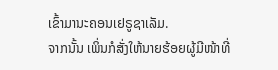ເຂົ້າມານະຄອນເຢຣູຊາເລັມ.
ຈາກນັ້ນ ເພິ່ນກໍສັ່ງໃຫ້ນາຍຮ້ອຍຜູ້ມີໜ້າທີ່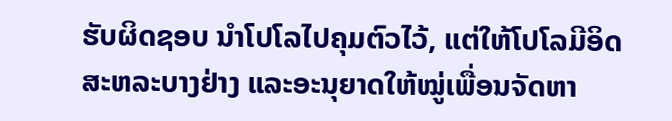ຮັບຜິດຊອບ ນຳໂປໂລໄປຄຸມຕົວໄວ້, ແຕ່ໃຫ້ໂປໂລມີອິດສະຫລະບາງຢ່າງ ແລະອະນຸຍາດໃຫ້ໝູ່ເພື່ອນຈັດຫາ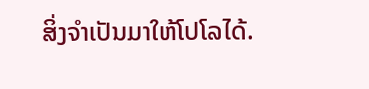ສິ່ງຈຳເປັນມາໃຫ້ໂປໂລໄດ້.